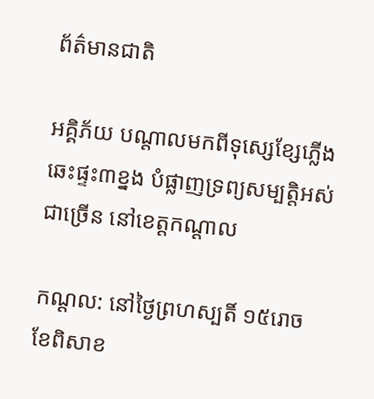ព័ត៌មានជាតិ

អគ្គិភ័យ បណ្តាលមកពីទុស្សេខ្សែភ្លើង ឆេះផ្ទះ៣ខ្នង បំផ្លាញទ្រព្យសម្បត្តិអស់ជាច្រើន នៅខេត្តកណ្តាល

កណ្តល: នៅថ្ងៃព្រហស្បតិ៍ ១៥រោច ខែពិសាខ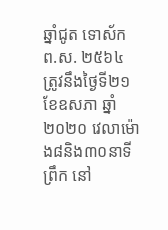ឆ្នាំជូត ទោស័ក ព.ស. ២៥៦៤ ត្រូវនឹងថ្ងៃទី២១ ខែឧសភា ឆ្នាំ២០២០ វេលាម៉ោង៨និង៣០នាទីព្រឹក នៅ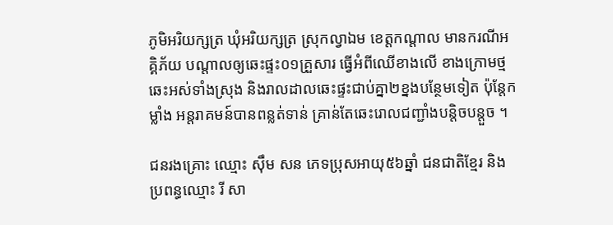ភូមិអរិយក្សត្រ ឃុំអរិយក្សត្រ ស្រុកល្វាឯម ខេត្តកណ្តាល មានករណីអគ្គិភ័យ បណ្តាលឲ្យឆេះផ្ទះ០១គ្រួសារ ធ្វើអំពីឈើខាងលើ ខាងក្រោមថ្ម ឆេះអស់ទាំងស្រុង និងរាលដាលឆេះផ្ទះជាប់គ្នា២ខ្នងបន្ថែមទៀត ប៉ុន្តែកម្លាំង អន្តរាគមន៍បានពន្លត់ទាន់ គ្រាន់តែឆេះរោលជញ្ជាំងបន្តិចបន្តួច ។

ជនរងគ្រោះ ឈ្មោះ ស៊ឹម សន ភេទប្រុសអាយុ៥៦ឆ្នាំ ជនជាតិខ្មែរ និងប្រពន្ធឈ្មោះ រី សា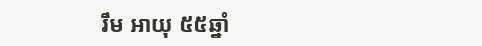រឹម អាយុ ៥៥ឆ្នាំ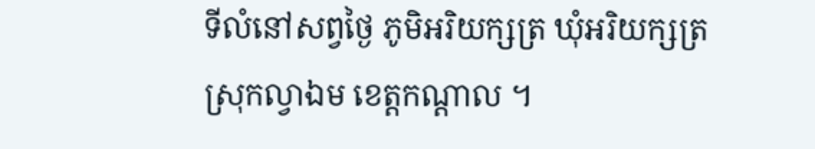ទីលំនៅសព្វថ្ងៃ ភូមិអរិយក្សត្រ ឃុំអរិយក្សត្រ ស្រុកល្វាឯម ខេត្តកណ្តាល ។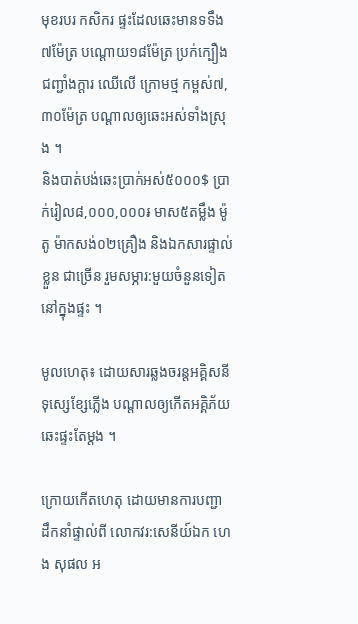មុខរបរ កសិករ ផ្ទះដែលឆេះមានទទឹង ៧ម៉ែត្រ បណ្តោយ១៨ម៉ែត្រ ប្រក់ក្បឿងជញ្ជាំងក្តារ ឈើលើ ក្រោមថ្ម កម្ពស់៧,៣០ម៉ែត្រ បណ្តាលឲ្យឆេះអស់ទាំងស្រុង ។
និងបាត់បង់ឆេះប្រាក់អស់៥០០០$ ប្រាក់រៀល៨,០០០,០០០៛ មាស៥តម្លឹង ម៉ូតូ ម៉ាកសង់០២គ្រឿង និងឯកសារផ្ទាល់ខ្លួន ជាច្រើន រួមសម្ភារ:មួយចំនួនទៀតនៅក្នុងផ្ទះ ។

មូលហេតុ៖ ដោយសារឆ្លងចរន្តអគ្គិសនី ទុស្សេខ្សែភ្លើង បណ្តាលឲ្យកើតអគ្គិភ័យឆេះផ្ទះតែម្តង ។

ក្រោយកើតហេតុ ដោយមានការបញ្ជា ដឹកនាំផ្ទាល់ពី លោកវរ:សេនីយ៍ឯក ហេង សុផល អ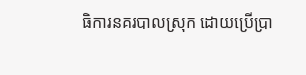ធិការនគរបាលស្រុក ដោយប្រើប្រា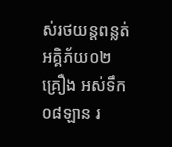ស់រថយន្តពន្លត់អគ្គិភ័យ០២ គ្រឿង អស់ទឹក០៨ឡាន រ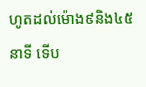ហូតដល់ម៉ោង៩និង៤៥នាទី ទើប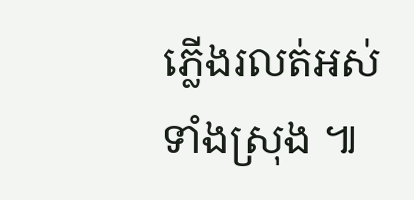ភ្លើងរលត់អស់ទាំងស្រុង ៕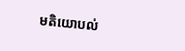មតិយោបល់